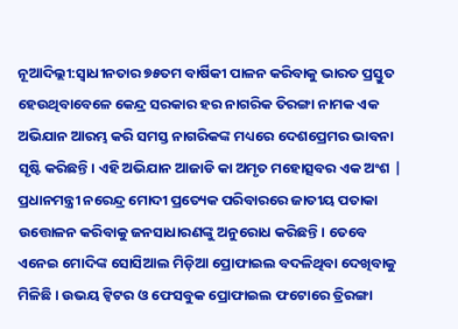ନୂଆଦିଲ୍ଲୀ:ସ୍ୱାଧୀନତାର ୭୫ତମ ବାର୍ଷିକୀ ପାଳନ କରିବାକୁ ଭାରତ ପ୍ରସ୍ତୁତ ହେଉଥିବାବେଳେ କେନ୍ଦ୍ର ସରକାର ହର ନାଗରିକ ତିରଙ୍ଗା ନାମକ ଏକ ଅଭିଯାନ ଆରମ୍ଭ କରି ସମସ୍ତ ନାଗରିକଙ୍କ ମଧ୍ୟରେ ଦେଶପ୍ରେମର ଭାବନା ସୃଷ୍ଟି କରିଛନ୍ତି। ଏହି ଅଭିଯାନ ଆଜାଡି କା ଅମୃତ ମହୋତ୍ସବର ଏକ ଅଂଶ | ପ୍ରଧାନମନ୍ତ୍ରୀ ନରେନ୍ଦ୍ର ମୋଦୀ ପ୍ରତ୍ୟେକ ପରିବାରରେ ଜାତୀୟ ପତାକା ଉତ୍ତୋଳନ କରିବାକୁ ଜନସାଧାରଣଙ୍କୁ ଅନୁରୋଧ କରିଛନ୍ତି। ତେବେ ଏନେଇ ମୋଦିଙ୍କ ସୋସିଆଲ ମିଡ଼ିଆ ପ୍ରୋଫାଇଲ ବଦଳିଥିବା ଦେଖିବାକୁ ମିଳିଛି । ଉଭୟ ଟ୍ୱିଟର ଓ ଫେସବୁକ ପ୍ରୋଫାଇଲ ଫଟୋରେ ତ୍ରିରଙ୍ଗା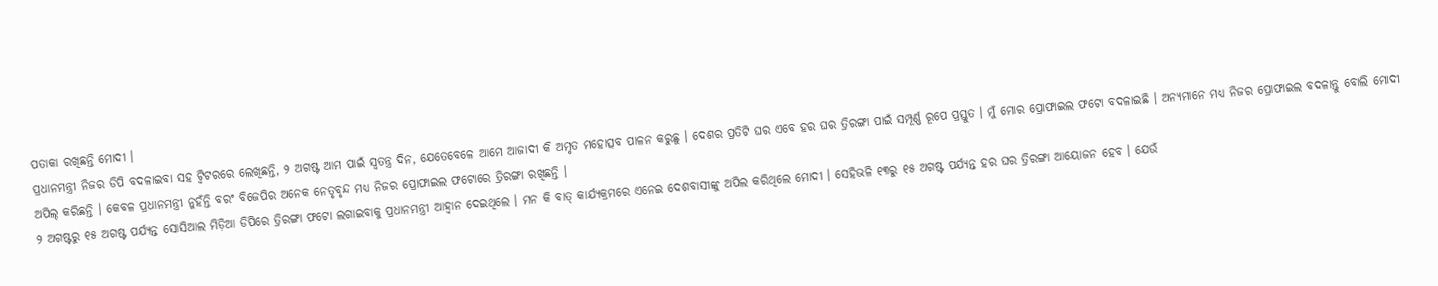ପତାକା ରଖିଛନ୍ତି ମୋଦୀ ।
ପ୍ରଧାନମନ୍ତ୍ରୀ ନିଜର ଡିପି ବଦଳାଇବା ସହ ଟ୍ୱିଟରରେ ଲେଖିଛନ୍ତି, ୨ ଅଗଷ୍ଟ ଆମ ପାଇଁ ସ୍ୱତନ୍ତ୍ର ଦିନ, ଯେତେବେଳେ ଆମେ ଆଜାଦୀ କି ଅମୃତ ମହୋତ୍ସବ ପାଳନ କରୁଛୁ । ଦେଶର ପ୍ରତିଟି ଘର ଏବେ ହର ଘର ତ୍ରିରଙ୍ଗା ପାଇଁ ସମ୍ପୂର୍ଣ୍ଣ ରୂପେ ପ୍ରସ୍ତୁତ । ମୁଁ ମୋର ପ୍ରୋଫାଇଲ ଫଟୋ ବଦଳାଇଛି । ଅନ୍ୟମାନେ ମଧ୍ୟ ନିଜର ପ୍ରୋଫାଇଲ ବଦଳାନ୍ତୁ ବୋଲି ମୋଦୀ ଅପିଲ୍ କରିଛନ୍ତି । କେବଳ ପ୍ରଧାନମନ୍ତ୍ରୀ ନୁହଁନ୍ତି ବରଂ ବିଜେପିର ଅନେକ ନେତୃବୃନ୍ଦ ମଧ୍ୟ ନିଜର ପ୍ରୋଫାଇଲ ଫଟୋରେ ତ୍ରିରଙ୍ଗା ରଖିଛନ୍ତି ।
୨ ଅଗଷ୍ଟରୁ ୧୫ ଅଗଷ୍ଟ ପର୍ଯ୍ୟନ୍ତ ସୋସିଆଲ ମିଡ଼ିଆ ଡିପିରେ ତ୍ରିରଙ୍ଗା ଫଟୋ ଲଗାଇବାକୁ ପ୍ରଧାନମନ୍ତ୍ରୀ ଆହ୍ୱାନ ଦେଇଥିଲେ । ମନ କି ବାତ୍ କାର୍ଯ୍ୟକ୍ରମରେ ଏନେଇ ଦେଶବାସୀଙ୍କୁ ଅପିଲ କରିଥିଲେ ମୋଦୀ । ସେହିଭଳି ୧୩ରୁ ୧୫ ଅଗଷ୍ଟ ପର୍ଯ୍ୟନ୍ତ ହର ଘର ତ୍ରିରଙ୍ଗା ଆୟୋଜନ ହେବ । ଯେଉଁ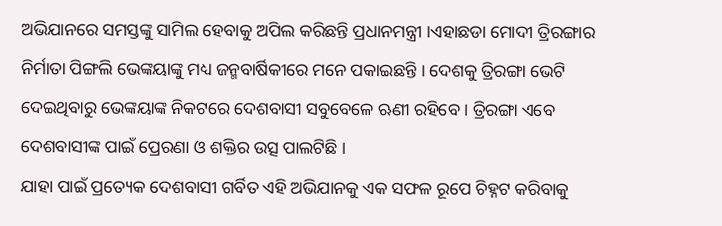ଅଭିଯାନରେ ସମସ୍ତଙ୍କୁ ସାମିଲ ହେବାକୁ ଅପିଲ କରିଛନ୍ତି ପ୍ରଧାନମନ୍ତ୍ରୀ ।ଏହାଛଡା ମୋଦୀ ତ୍ରିରଙ୍ଗାର ନିର୍ମାତା ପିଙ୍ଗଲି ଭେଙ୍କୟାଙ୍କୁ ମଧ୍ୟ ଜନ୍ମବାର୍ଷିକୀରେ ମନେ ପକାଇଛନ୍ତି । ଦେଶକୁ ତ୍ରିରଙ୍ଗା ଭେଟି ଦେଇଥିବାରୁ ଭେଙ୍କୟାଙ୍କ ନିକଟରେ ଦେଶବାସୀ ସବୁବେଳେ ଋଣୀ ରହିବେ । ତ୍ରିରଙ୍ଗା ଏବେ ଦେଶବାସୀଙ୍କ ପାଇଁ ପ୍ରେରଣା ଓ ଶକ୍ତିର ଉତ୍ସ ପାଲଟିଛି ।
ଯାହା ପାଇଁ ପ୍ରତ୍ୟେକ ଦେଶବାସୀ ଗର୍ବିତ ଏହି ଅଭିଯାନକୁ ଏକ ସଫଳ ରୂପେ ଚିହ୍ନଟ କରିବାକୁ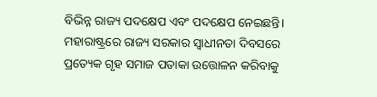ବିଭିନ୍ନ ରାଜ୍ୟ ପଦକ୍ଷେପ ଏବଂ ପଦକ୍ଷେପ ନେଇଛନ୍ତି। ମହାରାଷ୍ଟ୍ରରେ ରାଜ୍ୟ ସରକାର ସ୍ୱାଧୀନତା ଦିବସରେ ପ୍ରତ୍ୟେକ ଗୃହ ସମାଜ ପତାକା ଉତ୍ତୋଳନ କରିବାକୁ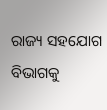ରାଜ୍ୟ ସହଯୋଗ ବିଭାଗକୁ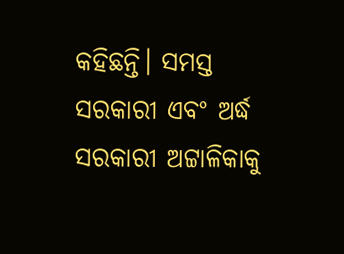କହିଛନ୍ତି। ସମସ୍ତ ସରକାରୀ ଏବଂ ଅର୍ଦ୍ଧ ସରକାରୀ ଅଟ୍ଟାଳିକାକୁ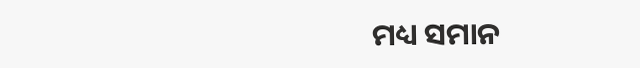ମଧ୍ୟ ସମାନ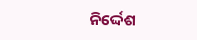ନିର୍ଦ୍ଦେଶ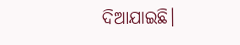ଦିଆଯାଇଛି।